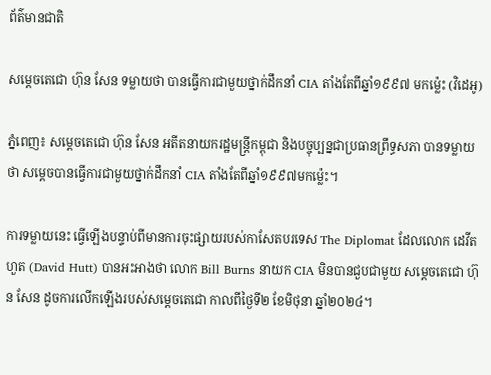ព័ត៌មានជាតិ

សម្ដេចតេជោ ហ៊ុន សែន ទម្លាយថា បានធ្វើការជាមួយថ្នាក់ដឹកនាំ CIA តាំងតែពីឆ្នាំ១៩៩៧ មកម៉្លេះ (វិដេអូ)

ភ្នំពេញ៖ សម្ដេចតេជោ ហ៊ុន សែន អតីតនាយករដ្ឋមន្រ្តីកម្ពុជា និងបច្ចុប្បន្នជាប្រធានព្រឹទ្ធសភា បានទម្លាយថា សម្ដេចបានធ្វើការជាមួយថ្នាក់ដឹកនាំ CIA តាំងតែពីឆ្នាំ១៩៩៧មកម្ល៉េះ។

ការទម្លាយនេះ ធ្វើឡើងបន្ទាប់ពីមានការចុះផ្សាយរបស់កាសែតបរទេស The Diplomat ដែលលោក ដេវីត ហួត (David Hutt) បានអះអាងថា លោក Bill Burns នាយក CIA មិនបានជួបជាមួយ សម្ដេចតេជោ ហ៊ុន សែន ដូចការលើកឡើងរបស់សម្ដេចតេជោ កាលពីថ្ងៃទី២ ខែមិថុនា ឆ្នាំ២០២៤។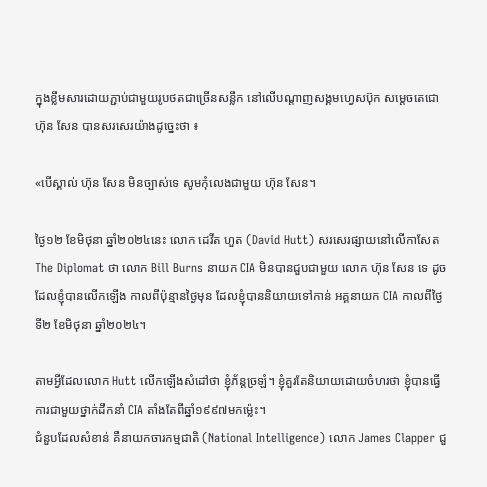ក្នុងខ្លឹមសារដោយភ្ជាប់ជាមួយរូបថតជាច្រើនសន្លឹក នៅលើបណ្ដាញសង្គមហ្វេសប៊ុក សម្ដេចតេជោ ហ៊ុន សែន បានសរសេរយ៉ាងដូច្នេះថា ៖

«បើស្គាល់ ហ៊ុន សែន មិនច្បាស់ទេ សូមកុំលេងជាមួយ ហ៊ុន សែន។

ថ្ងៃ១២ ខែមិថុនា ឆ្នាំ២០២៤នេះ លោក ដេវីត ហួត (David Hutt) សរសេរផ្សាយនៅលើកាសែត The Diplomat ថា លោក Bill Burns នាយក CIA មិនបានជួបជាមួយ លោក ហ៊ុន សែន ទេ ដូចដែលខ្ញុំបានលើកឡើង កាលពីប៉ុន្មានថ្ងៃមុន ដែលខ្ញុំបាននិយាយទៅកាន់ អគ្គនាយក CIA កាលពីថ្ងៃទី២ ខែមិថុនា ឆ្នាំ២០២៤។

តាមអ្វីដែលលោក Hutt លើកឡើងសំដៅថា ខ្ញុំភ័ន្តច្រឡំ។ ខ្ញុំគួរតែនិយាយដោយចំហរថា ខ្ញុំបានធ្វើការជាមួយថ្នាក់ដឹកនាំ CIA តាំងតែពីឆ្នាំ១៩៩៧មកម្ល៉េះ។
ជំនួបដែលសំខាន់ គឺនាយកចារកម្មជាតិ (National Intelligence) លោក James Clapper ជួ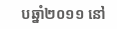បឆ្នាំ២០១១ នៅ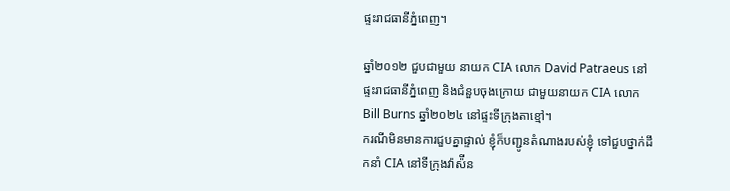ផ្ទះរាជធានីភ្នំពេញ។

ឆ្នាំ២០១២ ជួបជាមួយ នាយក CIA លោក David Patraeus នៅផ្ទះរាជធានីភ្នំពេញ និងជំនួបចុងក្រោយ ជាមួយនាយក CIA លោក Bill Burns ឆ្នាំ២០២៤ នៅផ្ទះទីក្រុងតាខ្មៅ។
ករណីមិនមានការជួបគ្នាផ្ទាល់ ខ្ញុំក៏បញ្ជូនតំណាងរបស់ខ្ញុំ ទៅជួបថ្នាក់ដឹកនាំ CIA នៅទីក្រុងវ៉ាស៉ីន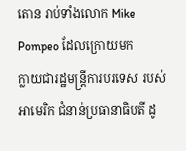តោន រាប់ទាំងលោក Mike Pompeo ដែលក្រោយមក
ក្លាយជារដ្ឋមន្ត្រីការបរទេស របស់អាមេរិក ជំនាន់ប្រធានាធិបតី ដូ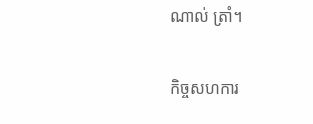ណាល់ ត្រាំ។

កិច្ចសហការ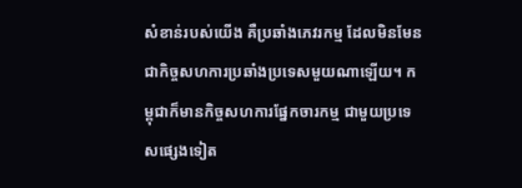សំខាន់របស់យើង គឺប្រឆាំងភេវរកម្ម ដែលមិនមែនជាកិច្ចសហការប្រឆាំងប្រទេសមួយណាឡើយ។ កម្ពុជាក៏មានកិច្ចសហការផ្នែកចារកម្ម ជាមួយប្រទេសផ្សេងទៀត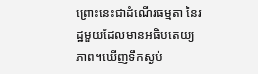ព្រោះនេះជាដំណើរធម្មតា នៃរដ្ឋមួយដែលមានអធិបតេយ្យភាព។ឃើញទឹកស្ងប់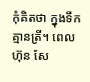កុំគិតថា ក្នុងទឹកគ្មានត្រី។ ពេល ហ៊ុន សែ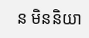ន មិននិយា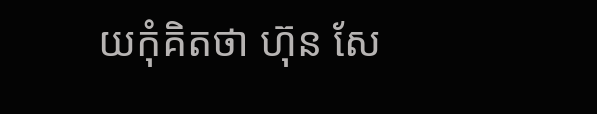យកុំគិតថា ហ៊ុន សែ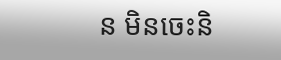ន មិនចេះនិ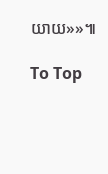យាយ»»៕

To Top